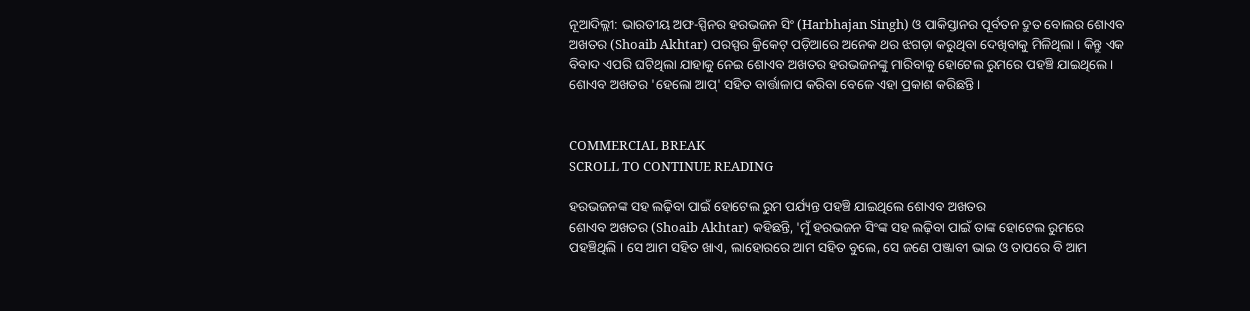ନୂଆଦିଲ୍ଲୀ: ଭାରତୀୟ ଅଫ-ସ୍ପିନର ହରଭଜନ ସିଂ (Harbhajan Singh) ଓ ପାକିସ୍ତାନର ପୂର୍ବତନ ଦ୍ରୁତ ବୋଲର ଶୋଏବ ଅଖତର (Shoaib Akhtar) ପରସ୍ପର କ୍ରିକେଟ୍ ପଡ଼ିଆରେ ଅନେକ ଥର ଝଗଡ଼ା କରୁଥିବା ଦେଖିବାକୁ ମିଳିଥିଲା । କିନ୍ତୁ ଏକ ବିବାଦ ଏପରି ଘଟିଥିଲା ଯାହାକୁ ନେଇ ଶୋଏବ ଅଖତର ହରଭଜନଙ୍କୁ ମାରିବାକୁ ହୋଟେଲ ରୁମରେ ପହଞ୍ଚି ଯାଇଥିଲେ । ଶୋଏବ ଅଖତର 'ହେଲୋ ଆପ୍' ସହିତ ବାର୍ତ୍ତାଳାପ କରିବା ବେଳେ ଏହା ପ୍ରକାଶ କରିଛନ୍ତି ।


COMMERCIAL BREAK
SCROLL TO CONTINUE READING

ହରଭଜନଙ୍କ ସହ ଲଢ଼ିବା ପାଇଁ ହୋଟେଲ ରୁମ ପର୍ଯ୍ୟନ୍ତ ପହଞ୍ଚି ଯାଇଥିଲେ ଶୋଏବ ଅଖତର
ଶୋଏବ ଅଖତର (Shoaib Akhtar) କହିଛନ୍ତି, 'ମୁଁ ହରଭଜନ ସିଂଙ୍କ ସହ ଲଢ଼ିବା ପାଇଁ ତାଙ୍କ ହୋଟେଲ ରୁମରେ ପହଞ୍ଚିଥିଲି । ସେ ଆମ ସହିତ ଖାଏ, ଲାହୋରରେ ଆମ ସହିତ ବୁଲେ, ସେ ଜଣେ ପଞ୍ଜାବୀ ଭାଇ ଓ ତାପରେ ବି ଆମ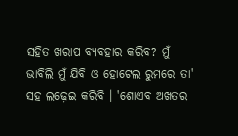ସହିତ ଖରାପ ବ୍ୟବହାର କରିବ? ମୁଁ ଭାବିଲି ମୁଁ ଯିବି ଓ ହୋଟେଲ ରୁମରେ ତା' ସହ ଲଢ଼େଇ କରିବି । 'ଶୋଏବ ଅଖତର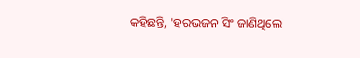କହିଛନ୍ତି, 'ହରଭଜନ ସିଂ ଜାଣିଥିଲେ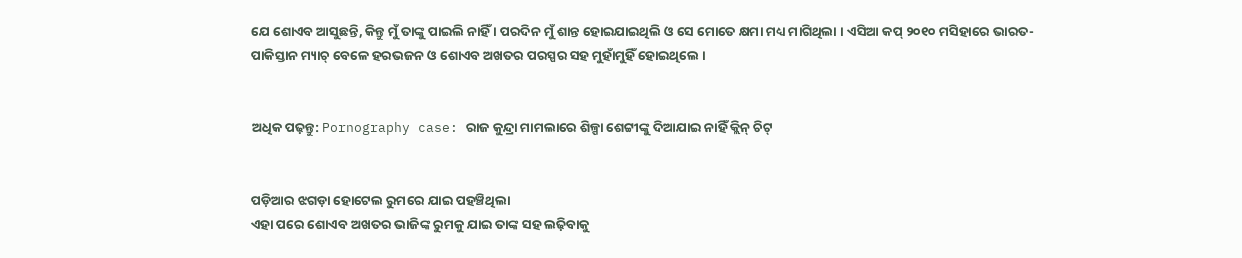ଯେ ଶୋଏବ ଆସୁଛନ୍ତି, କିନ୍ତୁ ମୁଁ ତାଙ୍କୁ ପାଇଲି ନାହିଁ । ପରଦିନ ମୁଁ ଶାନ୍ତ ହୋଇଯାଇଥିଲି ଓ ସେ ମୋତେ କ୍ଷମା ମଧ୍ୟ ମାଗିଥିଲା । ଏସିଆ କପ୍ ୨୦୧୦ ମସିହାରେ ଭାରତ-ପାକିସ୍ତାନ ମ୍ୟାଚ୍ ବେଳେ ହରଭଜନ ଓ ଶୋଏବ ଅଖତର ପରସ୍ପର ସହ ମୁହାଁମୁହିଁ ହୋଇଥିଲେ ।


ଅଧିକ ପଢ଼ନ୍ତୁ: Pornography case: ରାଜ କୁନ୍ଦ୍ରା ମାମଲାରେ ଶିଳ୍ପା ଶେଟ୍ଟୀଙ୍କୁ ଦିଆଯାଇ ନାହିଁ କ୍ଲିନ୍ ଚିଟ୍


ପଡ଼ିଆର ଝଗଡ଼ା ହୋଟେଲ ରୁମରେ ଯାଇ ପହଞ୍ଚିଥିଲା
ଏହା ପରେ ଶୋଏବ ଅଖତର ଭାଜିଙ୍କ ରୁମକୁ ଯାଇ ତାଙ୍କ ସହ ଲଢ଼ିବାକୁ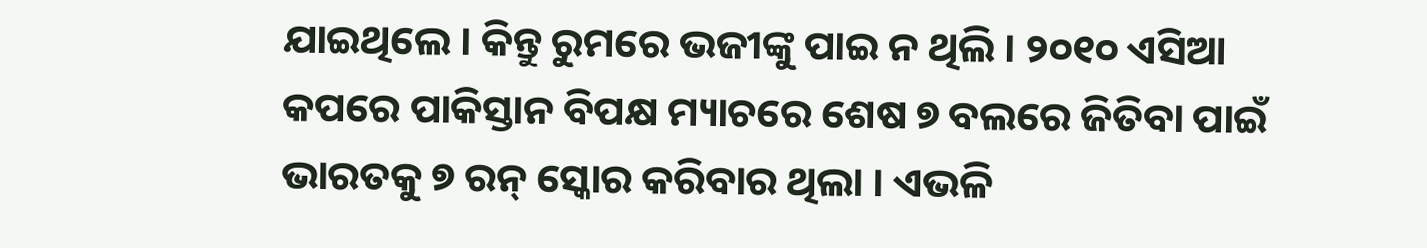ଯାଇଥିଲେ । କିନ୍ତୁ ରୁମରେ ଭଜୀଙ୍କୁ ପାଇ ନ ଥିଲି । ୨୦୧୦ ଏସିଆ କପରେ ପାକିସ୍ତାନ ବିପକ୍ଷ ମ୍ୟାଚରେ ଶେଷ ୭ ବଲରେ ଜିତିବା ପାଇଁ ଭାରତକୁ ୭ ରନ୍ ସ୍କୋର କରିବାର ଥିଲା । ଏଭଳି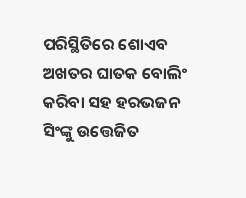ପରିସ୍ଥିତିରେ ଶୋଏବ ଅଖତର ଘାତକ ବୋଲିଂ କରିବା ସହ ହରଭଜନ ସିଂଙ୍କୁ ଉତ୍ତେଜିତ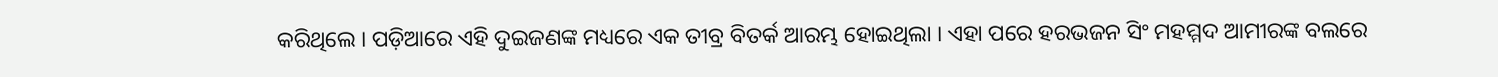କରିଥିଲେ । ପଡ଼ିଆରେ ଏହି ଦୁଇଜଣଙ୍କ ମଧ୍ୟରେ ଏକ ତୀବ୍ର ବିତର୍କ ଆରମ୍ଭ ହୋଇଥିଲା । ଏହା ପରେ ହରଭଜନ ସିଂ ମହମ୍ମଦ ଆମୀରଙ୍କ ବଲରେ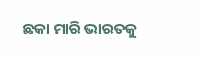ଛକା ମାରି ଭାରତକୁ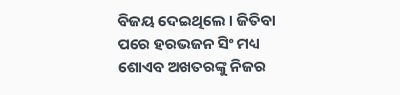ବିଜୟ ଦେଇଥିଲେ । ଜିତିବା ପରେ ହରଭଜନ ସିଂ ମଧ୍ୟ ଶୋଏବ ଅଖତରଙ୍କୁ ନିଜର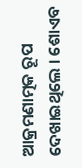ଆକ୍ରମଣାତ୍ମକ ରୂପ ଦେଖାଇଥିଲେ । ଶୋଏବ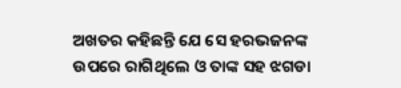ଅଖତର କହିଛନ୍ତି ଯେ ସେ ହରଭଜନଙ୍କ ଉପରେ ରାଗିଥିଲେ ଓ ତାଙ୍କ ସହ ଝଗଡା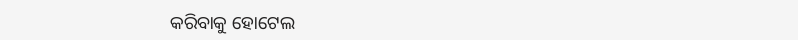କରିବାକୁ ହୋଟେଲ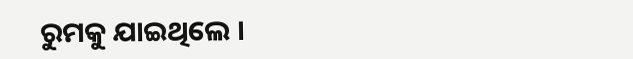ରୁମକୁ ଯାଇଥିଲେ ।